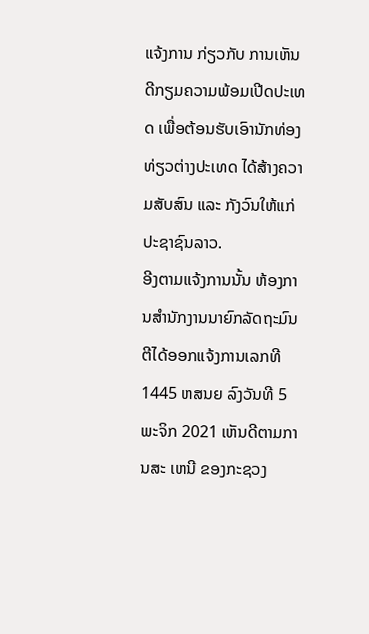ແຈ້ງການ ກ່ຽວກັບ ການເຫັນດີກຽມຄວາມພ້ອມເປີດປະເທດ ເພື່ອຕ້ອນຮັບເອົານັກທ່ອງທ່ຽວຕ່າງປະເທດ ໄດ້ສ້າງຄວາມສັບສົນ ແລະ ກັງວົນໃຫ້ແກ່ປະຊາຊົນລາວ.
ອີງຕາມແຈ້ງການນັ້ນ ຫ້ອງການສຳນັກງານນາຍົກລັດຖະມົນຕີໄດ້ອອກແຈ້ງການເລກທີ 1445 ຫສນຍ ລົງວັນທີ 5 ພະຈິກ 2021 ເຫັນດີຕາມການສະ ເຫນີ ຂອງກະຊວງ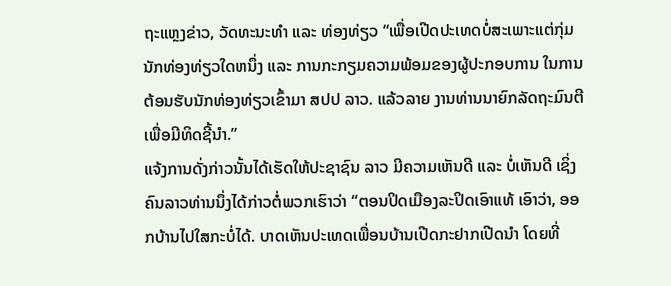ຖະແຫຼງຂ່າວ, ວັດທະນະທໍາ ແລະ ທ່ອງທ່ຽວ “ເພື່ອເປີດປະເທດບໍ່ສະເພາະແຕ່ກຸ່ມນັກທ່ອງທ່ຽວໃດຫນຶ່ງ ແລະ ການກະກຽມຄວາມພ້ອມຂອງຜູ້ປະກອບການ ໃນການຕ້ອນຮັບນັກທ່ອງທ່ຽວເຂົ້າມາ ສປປ ລາວ. ແລ້ວລາຍ ງານທ່ານນາຍົກລັດຖະມົນຕີ ເພື່ອມີທິດຊີ້ນໍາ.”
ແຈ້ງການດັ່ງກ່າວນັ້ນໄດ້ເຮັດໃຫ້ປະຊາຊົນ ລາວ ມີຄວາມເຫັນດີ ແລະ ບໍ່ເຫັນດີ ເຊິ່ງຄົນລາວທ່ານນຶ່ງໄດ້ກ່າວຕໍ່ພວກເຮົາວ່າ “ຕອນປິດເມືອງລະປິດເອົາແທ້ ເອົາວ່າ, ອອກບ້ານໄປໃສກະບໍ່ໄດ້. ບາດເຫັນປະເທດເພື່ອນບ້ານເປີດກະຢາກເປີດນຳ ໂດຍທີ່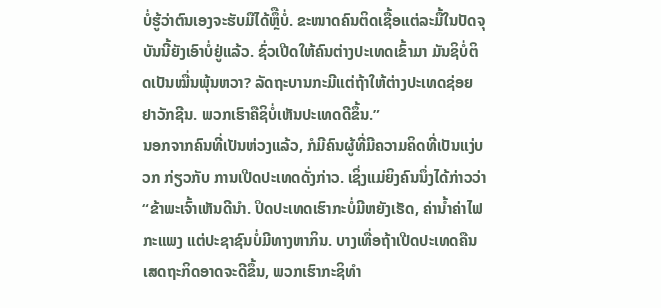ບໍ່ຮູ້ວ່າຕົນເອງຈະຮັບມືໄດ້ຫຼຶືບໍ່. ຂະໜາດຄົນຕິດເຊື້ອແຕ່ລະມື້ໃນປັດຈຸບັນນີ້ຍັງເອົາບໍ່ຢູ່ແລ້ວ. ຊົ່ວເປີດໃຫ້ຄົນຕ່າງປະເທດເຂົ້າມາ ມັນຊິບໍ່ຕິດເປັນໝື່ນພຸ້ນຫວາ? ລັດຖະບານກະມີແຕ່ຖ້າໃຫ້ຕ່າງປະເທດຊ່ອຍຢາວັກຊີນ. ພວກເຮົາຄືຊິບໍ່ເຫັນປະເທດດີຂຶ້ນ.”
ນອກຈາກຄົນທີ່ເປັນຫ່ວງແລ້ວ, ກໍມີຄົນຜູ້ທີ່ມີຄວາມຄິດທີ່ເປັນແງ່ບວກ ກ່ຽວກັບ ການເປີດປະເທດດັ່ງກ່າວ. ເຊິ່ງແມ່ຍິງຄົນນຶ່ງໄດ້ກ່າວວ່າ
“ຂ້າພະເຈົ້າເຫັນດີນໍາ. ປິດປະເທດເຮົາກະບໍ່ມີຫຍັງເຮັດ, ຄ່ານໍ້າຄ່າໄຟກະແພງ ແຕ່ປະຊາຊົນບໍ່ມີທາງຫາກິນ. ບາງເທື່ອຖ້າເປີດປະເທດຄືນເສດຖະກິດອາດຈະດີຂຶ້ນ, ພວກເຮົາກະຊິທຳ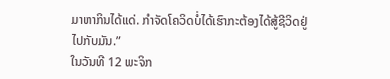ມາຫາກິນໄດ້ແດ່. ກຳຈັດໂຄວິດບໍ່ໄດ້ເຮົາກະຕ້ອງໄດ້ສູ້ຊີວິດຢູ່ໄປກັບມັນ.”
ໃນວັນທີ 12 ພະຈິກ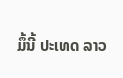ມຶ້ນີ້ ປະເທດ ລາວ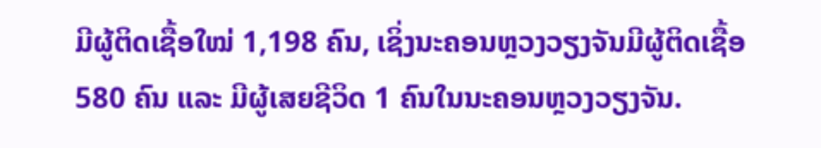ມີຜູ້ຕິດເຊື້ອໃໝ່ 1,198 ຄົນ, ເຊິ່ງນະຄອນຫຼວງວຽງຈັນມີຜູ້ຕິດເຊື້ອ 580 ຄົນ ແລະ ມີຜູ້ເສຍຊີວິດ 1 ຄົນໃນນະຄອນຫຼວງວຽງຈັນ.